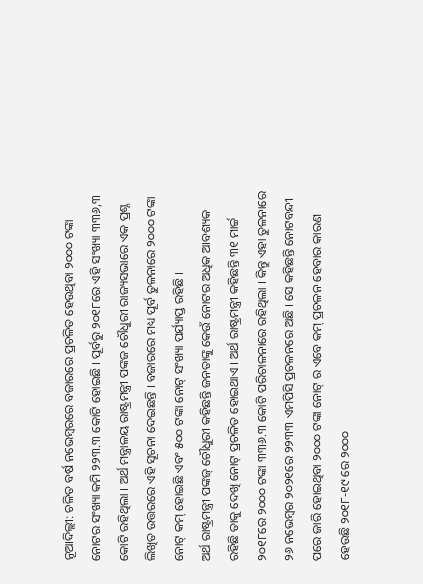ନୂଆଦିଲ୍ଲୀ: ଚଳିତ ବର୍ଷ ନଭେମ୍ବରରେ ବଜାରରେ ପ୍ରଚଳିତ ହେଉଥିବା ୨୦୦୦ ଟଙ୍କା ନୋଟର ସଂଖ୍ୟା କମି ୨୨୩.୩ କୋଟି ହୋଇଛି । ପୂର୍ବରୁ ୨୦୧୮ରେ ଏହି ସଂଖ୍ୟା ୩୩୬,୩ କୋଟି ରହିଥିଲା । ଅର୍ଥ ମନ୍ତ୍ରାଳୟ ରାଷ୍ଟ୍ରମନ୍ତ୍ରୀ ପଙ୍କଜ ଚୌଧୁରୀ ରାଜ୍ୟସଭାରେ ଏକ ପ୍ରଶ୍ନ ଲିଖିତ ଉତ୍ତରରେ ଏହି ସୂଚନା ଦେଇଛନ୍ତି । ବଜାରରେ ମଧ୍ୟ ପୂର୍ବ ତୁଳନାରେ ୨୦୦୦ ଟଙ୍କା ନୋଟ୍ କମ୍ ହୋଇଛି ଏବଂ ୫୦୦ ଟଙ୍କା ନୋଟ୍ ସଂଖ୍ୟା ପର୍ଯ୍ୟାପ୍ତ ରହିଛି ।
ଅର୍ଥ ରାଷ୍ଟ୍ରମନ୍ତ୍ରୀ ପଙ୍କଜ୍ ଚୌଧୁରୀ କହିଛନ୍ତି ଜନତାଙ୍କୁ କେଉଁ ନୋଟର ଅଧିକ ଆବଶ୍ୟକ ରହିଛି ତାକୁ ଦେଖି ନୋଟ୍ ପ୍ରଚଳିତ ହୋଇଥାଏ । ଅର୍ଥ ରାଷ୍ଟ୍ରମନ୍ତ୍ରୀ କହିଛନ୍ତି ୩୧ ମାର୍ଚ୍ଚ ୨୦୧୮ରେ ୨୦୦୦ ଟଙ୍କା ୩୩୬.୩ କୋଟି ପରିଚାଳନାରେ ରହିଥିଲା । କିନ୍ତୁ ଏହା ତୁଳନାରେ ୨୬ ନଭେମ୍ବର ୨୦୨୧ରେ ୨୨୩୩ ଏମପିସି ପ୍ରଚଳନରେ ଅଛି । ସେ କହିଛନ୍ତି ନୋଟବନ୍ଦୀ ପରେ ଜାରି ହୋଇଥିବା ୨୦୦୦ ଟଙ୍କା ନୋଟ୍ ର ଏବେ କମ୍ ପ୍ରଚଳନ ହେବାର କାରଣ ହେଉଛି ୨୦୧୮-୧୯ ରେ ୨୦୦୦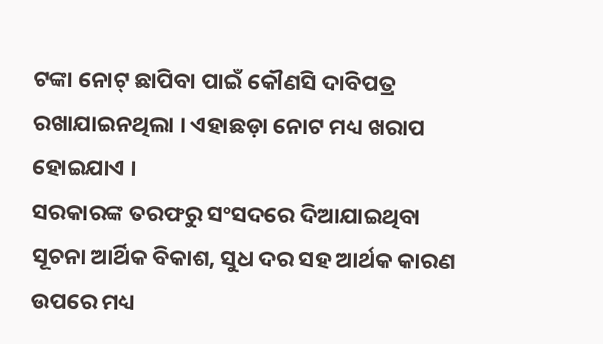ଟଙ୍କା ନୋଟ୍ ଛାପିବା ପାଇଁ କୌଣସି ଦାବିପତ୍ର ରଖାଯାଇନଥିଲା । ଏହାଛଡ଼ା ନୋଟ ମଧ୍ୟ ଖରାପ ହୋଇଯାଏ ।
ସରକାରଙ୍କ ତରଫରୁ ସଂସଦରେ ଦିଆଯାଇଥିବା ସୂଚନା ଆର୍ଥିକ ବିକାଶ, ସୁଧ ଦର ସହ ଆର୍ଥକ କାରଣ ଉପରେ ମଧ୍ୟ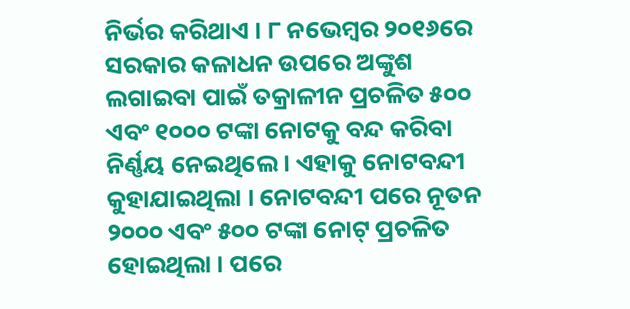ନିର୍ଭର କରିଥାଏ । ୮ ନଭେମ୍ବର ୨୦୧୬ରେ ସରକାର କଳାଧନ ଉପରେ ଅଙ୍କୁଶ ଲଗାଇବା ପାଇଁ ତକ୍ରାଳୀନ ପ୍ରଚଳିତ ୫୦୦ ଏବଂ ୧୦୦୦ ଟଙ୍କା ନୋଟକୁ ବନ୍ଦ କରିବା ନିର୍ଣ୍ଣୟ ନେଇଥିଲେ । ଏହାକୁ ନୋଟବନ୍ଦୀ କୁହାଯାଇଥିଲା । ନୋଟବନ୍ଦୀ ପରେ ନୂତନ ୨୦୦୦ ଏବଂ ୫୦୦ ଟଙ୍କା ନୋଟ୍ ପ୍ରଚଳିତ ହୋଇଥିଲା । ପରେ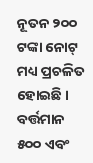ନୂତନ ୨୦୦ ଟଙ୍କା ନୋଟ୍ ମଧ୍ୟ ପ୍ରଚଳିତ ହୋଇଛି । ବର୍ତ୍ତମାନ ୫୦୦ ଏବଂ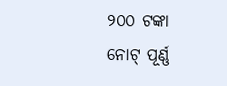୨୦୦ ଟଙ୍କା ନୋଟ୍ ପୂର୍ଣ୍ଣ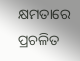କ୍ଷମତାରେ ପ୍ରଚଳିତ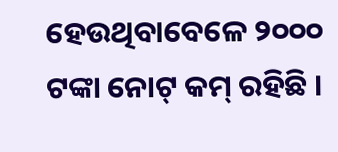ହେଉଥିବାବେଳେ ୨୦୦୦ ଟଙ୍କା ନୋଟ୍ କମ୍ ରହିଛି ।